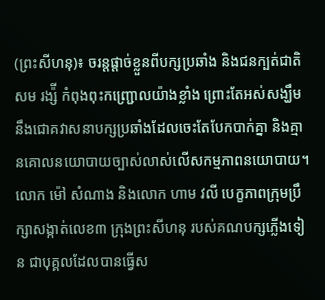(ព្រះសីហនុ)៖ ចរន្តផ្តាច់ខ្លួនពីបក្សប្រឆាំង និងជនក្បត់ជាតិ សម រង្ស៉ី កំពុងពុះកញ្ជ្រោលយ៉ាងខ្លាំង ព្រោះតែអស់សង្ឃឹមនឹងជោគវាសនាបក្សប្រឆាំងដែលចេះតែបែកបាក់គ្នា និងគ្មានគោលនយោបាយច្បាស់លាស់លើសកម្មភាពនយោបាយ។
លោក ម៉ៅ សំណាង និងលោក ហាម វលី បេក្ខភាពក្រុមប្រឹក្សាសង្កាត់លេខ៣ ក្រុងព្រះសីហនុ របស់គណបក្សភ្លើងទៀន ជាបុគ្គលដែលបានធ្វើស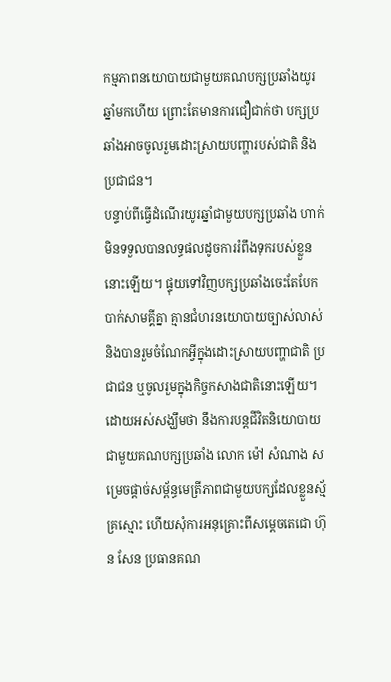កម្មភាពនយោបាយជាមួយគណបក្សប្រឆាំងយូរឆ្នាំមកហើយ ព្រោះតែមានការជឿជាក់ថា បក្សប្រឆាំងអាចចូលរួមដោះស្រាយបញ្ហារបស់ជាតិ និងប្រជាជន។
បន្ទាប់ពីធ្វើដំណើរយូរឆ្នាំជាមួយបក្សប្រឆាំង ហាក់មិនទទួលបានលទ្ធផលដូចការរំពឹងទុករបស់ខ្លួននោះឡើយ។ ផ្ទុយទៅវិញបក្សប្រឆាំងចេះតែបែកបាក់សាមគ្គីគ្នា គ្មានជំហរនយោបាយច្បាស់លាស់ និងបានរួមចំណែកអ្វីក្នុងដោះស្រាយបញ្ហាជាតិ ប្រជាជន ឬចូលរួមក្នុងកិច្ចកសាងជាតិនោះឡើយ។
ដោយអស់សង្ឃឹមថា នឹងការបន្តជីវិតនិយោបាយជាមួយគណបក្សប្រឆាំង លោក ម៉ៅ សំណាង សម្រេចផ្តាច់សម្ព័ន្ធមេត្រីភាពជាមួយបក្សដែលខ្លួនស្ម័គ្រស្មោះ ហើយសុំការអនុគ្រោះពីសម្តេចតេជោ ហ៊ុន សែន ប្រធានគណ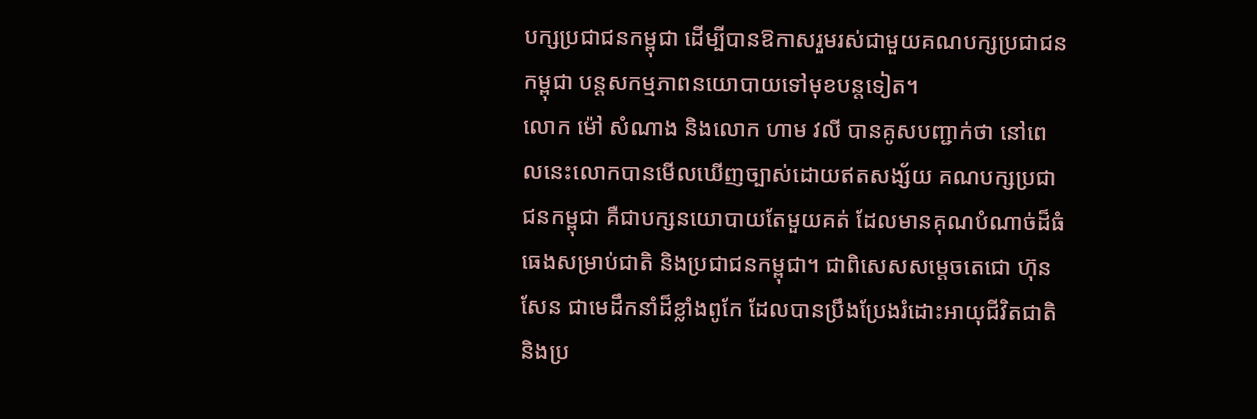បក្សប្រជាជនកម្ពុជា ដើម្បីបានឱកាសរួមរស់ជាមួយគណបក្សប្រជាជនកម្ពុជា បន្តសកម្មភាពនយោបាយទៅមុខបន្តទៀត។
លោក ម៉ៅ សំណាង និងលោក ហាម វលី បានគូសបញ្ជាក់ថា នៅពេលនេះលោកបានមើលឃើញច្បាស់ដោយឥតសង្ស័យ គណបក្សប្រជាជនកម្ពុជា គឺជាបក្សនយោបាយតែមួយគត់ ដែលមានគុណបំណាច់ដ៏ធំធេងសម្រាប់ជាតិ និងប្រជាជនកម្ពុជា។ ជាពិសេសសម្តេចតេជោ ហ៊ុន សែន ជាមេដឹកនាំដ៏ខ្លាំងពូកែ ដែលបានប្រឹងប្រែងរំដោះអាយុជីវិតជាតិ និងប្រ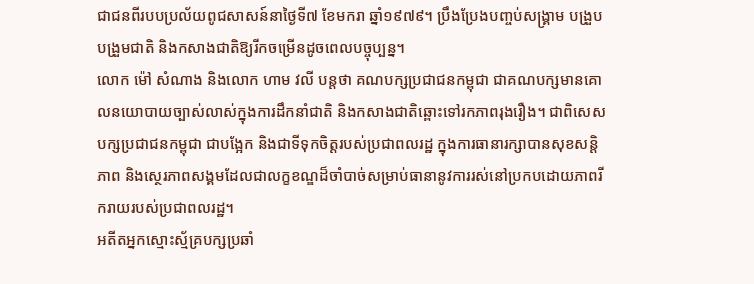ជាជនពីរបបប្រល័យពូជសាសន៍នាថ្ងៃទី៧ ខែមករា ឆ្នាំ១៩៧៩។ ប្រឹងប្រែងបញ្ចប់សង្គ្រាម បង្រួបបង្រួមជាតិ និងកសាងជាតិឱ្យរីកចម្រើនដូចពេលបច្ចុប្បន្ន។
លោក ម៉ៅ សំណាង និងលោក ហាម វលី បន្តថា គណបក្សប្រជាជនកម្ពុជា ជាគណបក្សមានគោលនយោបាយច្បាស់លាស់ក្នុងការដឹកនាំជាតិ និងកសាងជាតិឆ្ពោះទៅរកភាពរុងរឿង។ ជាពិសេសបក្សប្រជាជនកម្ពុជា ជាបង្អែក និងជាទីទុកចិត្តរបស់ប្រជាពលរដ្ឋ ក្នុងការធានារក្សាបានសុខសន្តិភាព និងស្ថេរភាពសង្គមដែលជាលក្ខខណ្ឌដ៏ចាំបាច់សម្រាប់ធានានូវការរស់នៅប្រកបដោយភាពរីករាយរបស់ប្រជាពលរដ្ឋ។
អតីតអ្នកស្មោះស្ម័គ្របក្សប្រឆាំ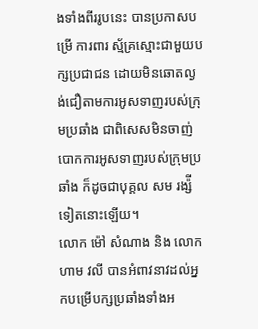ងទាំងពីររូបនេះ បានប្រកាសបម្រើ ការពារ ស្ម័គ្រស្មោះជាមួយបក្សប្រជាជន ដោយមិនឆោតល្ងង់ជឿតាមការអូសទាញរបស់ក្រុមប្រឆាំង ជាពិសេសមិនចាញ់បោកការអូសទាញរបស់ក្រុមប្រឆាំង ក៏ដូចជាបុគ្គល សម រង្ស៉ី ទៀតនោះឡើយ។
លោក ម៉ៅ សំណាង និង លោក ហាម វលី បានអំពាវនាវដល់អ្នកបម្រើបក្សប្រឆាំងទាំងអ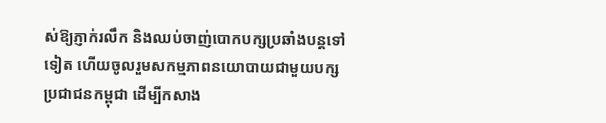ស់ឱ្យភ្ញាក់រលឹក និងឈប់ចាញ់បោកបក្សប្រឆាំងបន្តទៅទៀត ហើយចូលរួមសកម្មភាពនយោបាយជាមួយបក្សប្រជាជនកម្ពុជា ដើម្បីកសាង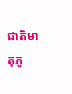ជាតិមាតុភូ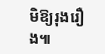មិឱ្យរុងរឿង៕